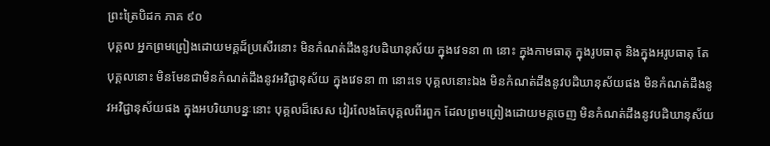ព្រះត្រៃបិដក ភាគ ៩០
បុគ្គល អ្នកព្រមព្រៀងដោយមគ្គដ៏ប្រសើរនោះ មិនកំណត់ដឹងនូវបដិឃានុស័យ ក្នុងវេទនា ៣ នោះ ក្នុងកាមធាតុ ក្នុងរូបធាតុ និងក្នុងអរូបធាតុ តែបុគ្គលនោះ មិនមែនជាមិនកំណត់ដឹងនូវអវិជ្ជានុស័យ ក្នុងវេទនា ៣ នោះទេ បុគ្គលនោះឯង មិនកំណត់ដឹងនូវបដិឃានុស័យផង មិនកំណត់ដឹងនូវអវិជ្ជានុស័យផង ក្នុងអបរិយាបន្នៈនោះ បុគ្គលដ៏សេស វៀរលែងតែបុគ្គលពីរពួក ដែលព្រមព្រៀងដោយមគ្គចេញ មិនកំណត់ដឹងនូវបដិឃានុស័យ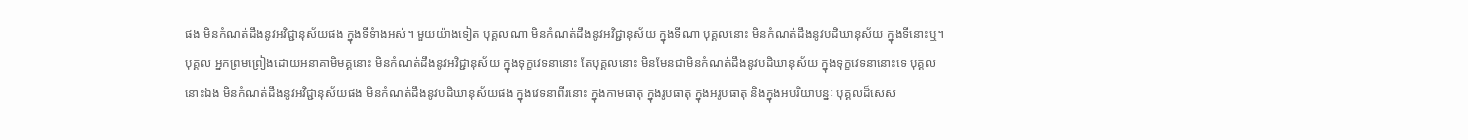ផង មិនកំណត់ដឹងនូវអវិជ្ជានុស័យផង ក្នុងទីទំាងអស់។ មួយយ៉ាងទៀត បុគ្គលណា មិនកំណត់ដឹងនូវអវិជ្ជានុស័យ ក្នុងទីណា បុគ្គលនោះ មិនកំណត់ដឹងនូវបដិឃានុស័យ ក្នុងទីនោះឬ។ បុគ្គល អ្នកព្រមព្រៀងដោយអនាគាមិមគ្គនោះ មិនកំណត់ដឹងនូវអវិជ្ជានុស័យ ក្នុងទុក្ខវេទនានោះ តែបុគ្គលនោះ មិនមែនជាមិនកំណត់ដឹងនូវបដិឃានុស័យ ក្នុងទុក្ខវេទនានោះទេ បុគ្គលនោះឯង មិនកំណត់ដឹងនូវអវិជ្ជានុស័យផង មិនកំណត់ដឹងនូវបដិឃានុស័យផង ក្នុងវេទនាពីរនោះ ក្នុងកាមធាតុ ក្នុងរូបធាតុ ក្នុងអរូបធាតុ និងក្នុងអបរិយាបន្នៈ បុគ្គលដ៏សេស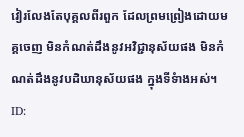វៀរលែងតែបុគ្គលពីរពួក ដែលព្រមព្រៀងដោយមគ្គចេញ មិនកំណត់ដឹងនូវអវិជ្ជានុស័យផង មិនកំណត់ដឹងនូវបដិឃានុស័យផង ក្នុងទីទំាងអស់។
ID: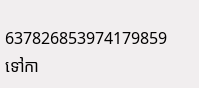637826853974179859
ទៅកា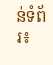ន់ទំព័រ៖